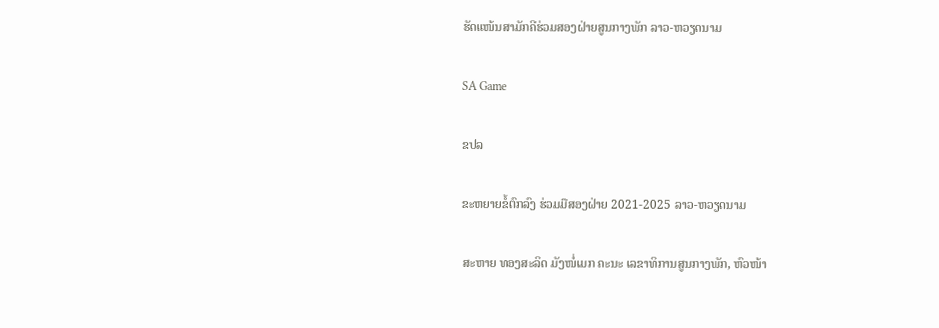ຮັດແໜ້ນສາມັກຄີຮ່ວມສອງຝ່າຍສູນກາງພັກ ລາວ-ຫວຽດນາມ

SA Game

ຂປລ

ຂະຫຍາຍຂໍ້ຕົກລົງ ຮ່ວມມືສອງຝ່າຍ 2021-2025 ລາວ-ຫວຽດນາມ

ສະຫາຍ ທອງສະລິດ ມັງໜໍ່ເມກ ຄະນະ ເລຂາທິການສູນກາງພັກ, ຫົວໜ້າ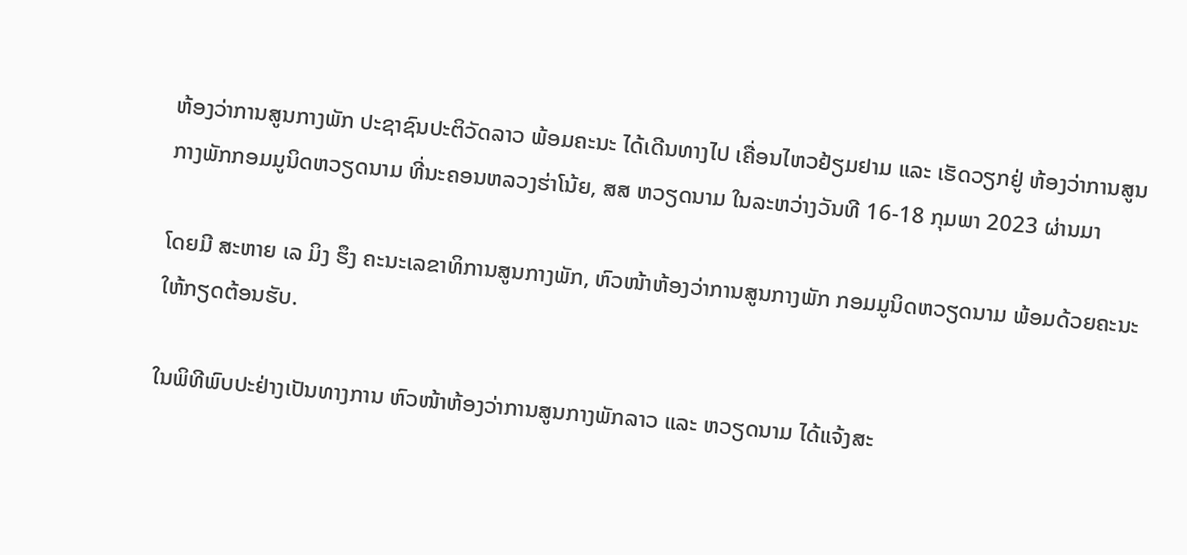ຫ້ອງວ່າການສູນກາງພັກ ປະຊາຊົນປະຕິວັດລາວ ພ້ອມຄະນະ ໄດ້ເດີນທາງໄປ ເຄື່ອນໄຫວຢ້ຽມຢາມ ແລະ ເຮັດວຽກຢູ່ ຫ້ອງວ່າການສູນກາງພັກກອມມູນິດຫວຽດນາມ ທີ່ນະຄອນຫລວງຮ່າໂນ້ຍ, ສສ ຫວຽດນາມ ໃນລະຫວ່າງວັນທີ 16-18 ກຸມພາ 2023 ຜ່ານມາ

ໂດຍມີ ສະຫາຍ ເລ ມິງ ຮຶງ ຄະນະເລຂາທິການສູນກາງພັກ, ຫົວໜ້າຫ້ອງວ່າການສູນກາງພັກ ກອມມູນິດຫວຽດນາມ ພ້ອມດ້ວຍຄະນະ ໃຫ້ກຽດຕ້ອນຮັບ.

ໃນພິທີພົບປະຢ່າງເປັນທາງການ ຫົວໜ້າຫ້ອງວ່າການສູນກາງພັກລາວ ແລະ ຫວຽດນາມ ໄດ້ແຈ້ງສະ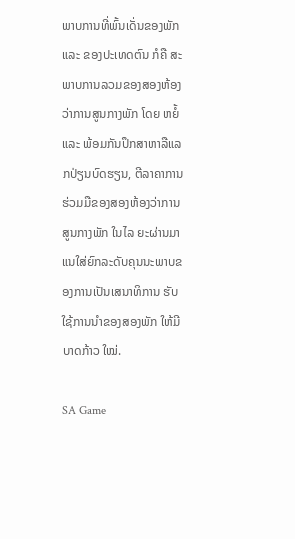ພາບການທີ່ພົ້ນເດັ່ນຂອງພັກ ແລະ ຂອງປະເທດຕົນ ກໍຄື ສະພາບການລວມຂອງສອງຫ້ອງວ່າການສູນກາງພັກ ໂດຍ ຫຍໍ້ ແລະ ພ້ອມກັນປຶກສາຫາລືແລກປ່ຽນບົດຮຽນ, ຕີລາຄາການຮ່ວມມືຂອງສອງຫ້ອງວ່າການສູນກາງພັກ ໃນໄລ ຍະຜ່ານມາ ແນໃສ່ຍົກລະດັບຄຸນນະພາບຂອງການເປັນເສນາທິການ ຮັບໃຊ້ການນໍາຂອງສອງພັກ ໃຫ້ມີບາດກ້າວ ໃໝ່.

SA Game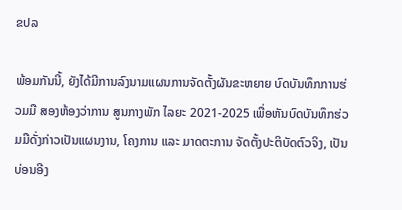ຂປລ

ພ້ອມກັນນີ້, ຍັງໄດ້ມີການລົງນາມແຜນການຈັດຕັ້ງຜັນຂະຫຍາຍ ບົດບັນທຶກການຮ່ວມມື ສອງຫ້ອງວ່າການ ສູນກາງພັກ ໄລຍະ 2021-2025 ເພື່ອຫັນບົດບັນທຶກຮ່ວມມືດັ່ງກ່າວເປັນແຜນງານ, ໂຄງການ ແລະ ມາດຕະການ ຈັດຕັ້ງປະຕິບັດຕົວຈິງ, ເປັນບ່ອນອີງ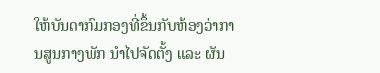ໃຫ້ບັນດາກົມກອງທີ່ຂຶ້ນກັບຫ້ອງວ່າການສູນກາງພັກ ນຳໄປຈັດຕັ້ງ ແລະ ຜັນ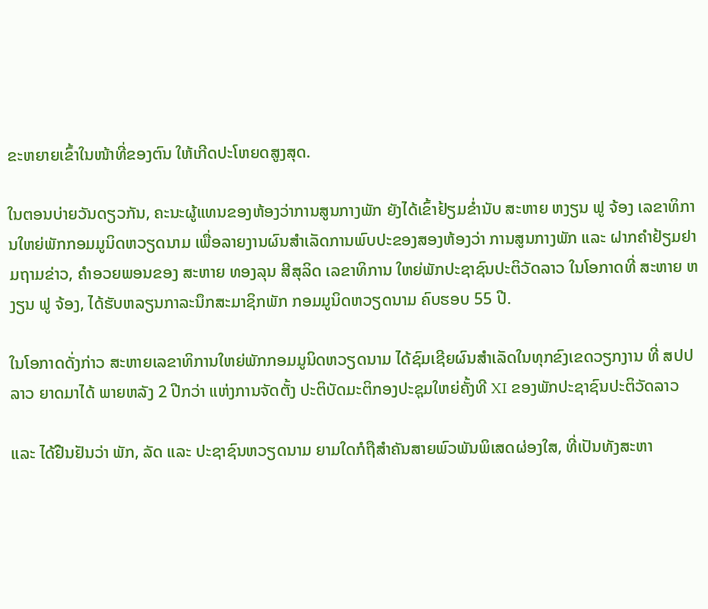ຂະຫຍາຍເຂົ້າໃນໜ້າທີ່ຂອງຕົນ ໃຫ້ເກີດປະໂຫຍດສູງສຸດ.

ໃນຕອນບ່າຍວັນດຽວກັນ, ຄະນະຜູ້ແທນຂອງຫ້ອງວ່າການສູນກາງພັກ ຍັງໄດ້ເຂົ້າຢ້ຽມຂໍ່ານັບ ສະຫາຍ ຫງຽນ ຟູ ຈ້ອງ ເລຂາທິການໃຫຍ່ພັກກອມມູນິດຫວຽດນາມ ເພື່ອລາຍງານຜົນສຳເລັດການພົບປະຂອງສອງຫ້ອງວ່າ ການສູນກາງພັກ ແລະ ຝາກຄຳຢ້ຽມຢາມຖາມຂ່າວ, ຄໍາອວຍພອນຂອງ ສະຫາຍ ທອງລຸນ ສີສຸລິດ ເລຂາທິການ ໃຫຍ່ພັກປະຊາຊົນປະຕິວັດລາວ ໃນໂອກາດທີ່ ສະຫາຍ ຫງຽນ ຟູ ຈ້ອງ, ໄດ້ຮັບຫລຽນກາລະນຶກສະມາຊິກພັກ ກອມມູນິດຫວຽດນາມ ຄົບຮອບ 55 ປີ.

ໃນໂອກາດດັ່ງກ່າວ ສະຫາຍເລຂາທິການໃຫຍ່ພັກກອມມູນິດຫວຽດນາມ ໄດ້ຊົມເຊີຍຜົນສຳເລັດໃນທຸກຂົງເຂດວຽກງານ ທີ່ ສປປ ລາວ ຍາດມາໄດ້ ພາຍຫລັງ 2 ປີກວ່າ ແຫ່ງການຈັດຕັ້ງ ປະຕິບັດມະຕິກອງປະຊຸມໃຫຍ່ຄັ້ງທີ XI ຂອງພັກປະຊາຊົນປະຕິວັດລາວ

ແລະ ໄດ້ຢືນຢັນວ່າ ພັກ, ລັດ ແລະ ປະຊາຊົນຫວຽດນາມ ຍາມໃດກໍຖືສຳຄັນສາຍພົວພັນພິເສດຜ່ອງໃສ, ທີ່ເປັນທັງສະຫາ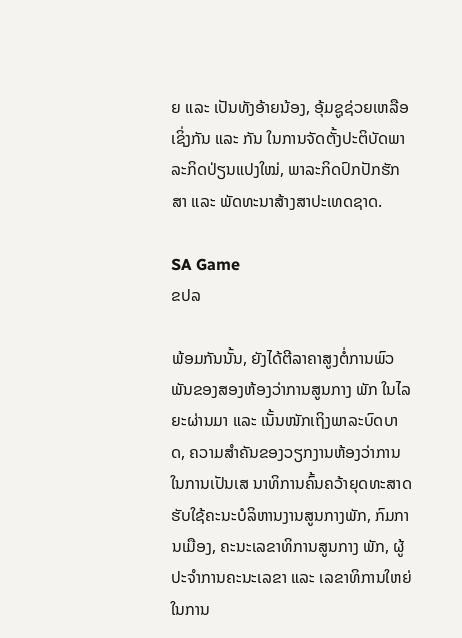ຍ ແລະ ເປັນທັງອ້າຍນ້ອງ, ອຸ້ມຊູຊ່ວຍເຫລືອເຊິ່ງກັນ ແລະ ກັນ ໃນການຈັດຕັ້ງປະຕິບັດພາລະກິດປ່ຽນແປງໃໝ່, ພາລະກິດປົກປັກຮັກສາ ແລະ ພັດທະນາສ້າງສາປະເທດຊາດ.

SA Game
ຂປລ

ພ້ອມກັນນັ້ນ, ຍັງໄດ້ຕີລາຄາສູງຕໍ່ການພົວພັນຂອງສອງຫ້ອງວ່າການສູນກາງ ພັກ ໃນໄລຍະຜ່ານມາ ແລະ ເນັ້ນໜັກເຖິງພາລະບົດບາດ, ຄວາມສໍາຄັນຂອງວຽກງານຫ້ອງວ່າການ ໃນການເປັນເສ ນາທິການຄົ້ນຄວ້າຍຸດທະສາດຮັບໃຊ້ຄະນະບໍລິຫານງານສູນກາງພັກ, ກົມການເມືອງ, ຄະນະເລຂາທິການສູນກາງ ພັກ, ຜູ້ປະຈຳການຄະນະເລຂາ ແລະ ເລຂາທິການໃຫຍ່ ໃນການ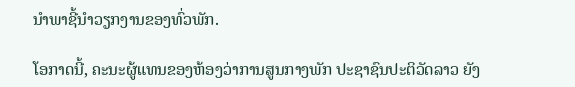ນໍາພາຊີ້ນໍາວຽກງານຂອງທົ່ວພັກ.

ໂອກາດນີ້, ຄະນະຜູ້ແທນຂອງຫ້ອງວ່າການສູນກາງພັກ ປະຊາຊົນປະຕິວັດລາວ ຍັງ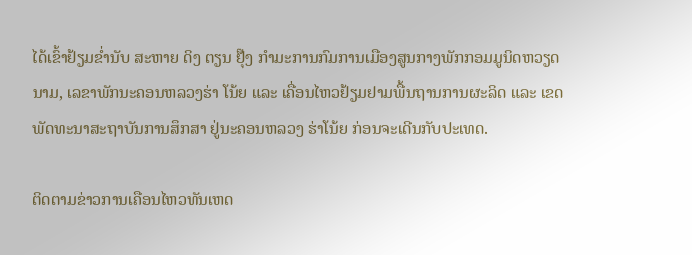ໄດ້ເຂົ້າຢ້ຽມຂໍ່ານັບ ສະຫາຍ ດິງ ຕຽນ ຢຸ໊ງ ກຳມະການກົມການເມືອງສູນກາງພັກກອມມູນິດຫວຽດນາມ, ເລຂາພັກນະຄອນຫລວງຮ່າ ໂນ້ຍ ແລະ ເຄື່ອນໄຫວຢ້ຽມຢາມພື້ນຖານການຜະລິດ ແລະ ເຂດພັດທະນາສະຖາບັນການສຶກສາ ຢູ່ນະຄອນຫລວງ ຮ່າໂນ້ຍ ກ່ອນຈະເດີນກັບປະເທດ.

ຕິດຕາມຂ່າວການເຄືອນໄຫວທັນເຫດ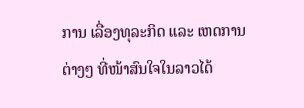ການ ເລື່ອງທຸລະກິດ ແລະ ເຫດການຕ່າງໆ ທີ່ໜ້າສົນໃຈໃນລາວໄດ້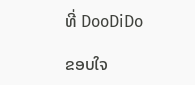ທີ່ DooDiDo

ຂອບໃຈ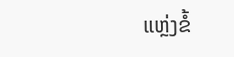ແຫຼ່ງຂໍ້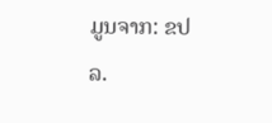ມູນຈາກ: ຂປລ.